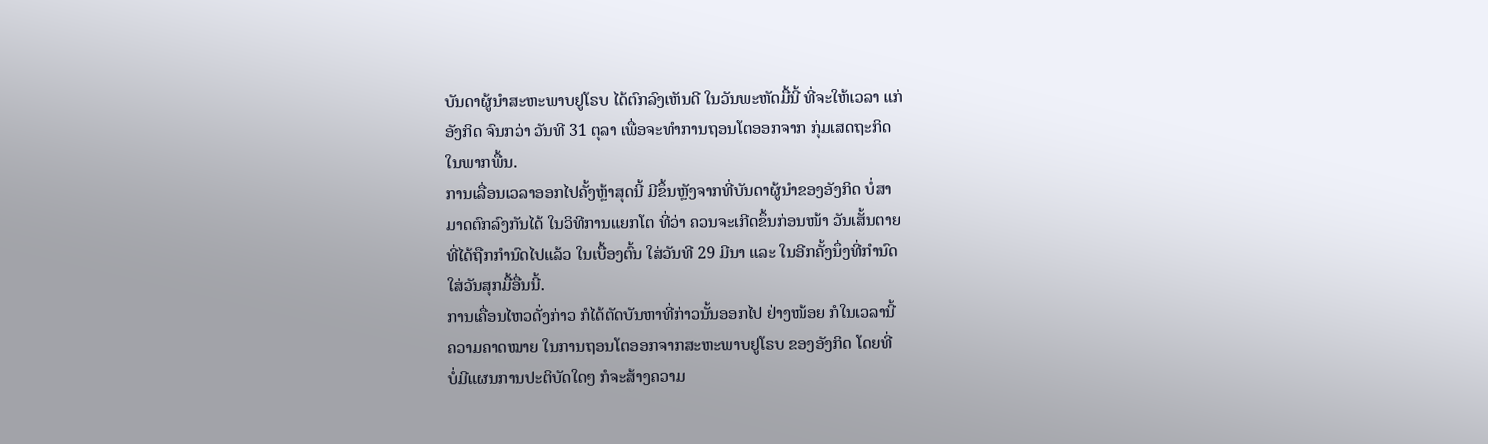ບັນດາຜູ້ນຳສະຫະພາບຢູໂຣບ ໄດ້ຕົກລົງເຫັນດີ ໃນວັນພະຫັດມື້ນີ້ ທີ່ຈະໃຫ້ເວລາ ແກ່
ອັງກິດ ຈົນກວ່າ ວັນທີ 31 ຕຸລາ ເພື່ອຈະທຳການຖອນໂຕອອກຈາກ ກຸ່ມເສດຖະກິດ
ໃນພາກພື້ນ.
ການເລື່ອນເວລາອອກໄປຄັ້ງຫຼ້າສຸດນີ້ ມີຂຶ້ນຫຼັງຈາກທີ່ບັນດາຜູ້ນຳຂອງອັງກິດ ບໍ່ສາ
ມາດຕົກລົງກັນໄດ້ ໃນວິທີການແຍກໂຕ ທີ່ວ່າ ຄວນຈະເກີດຂຶ້ນກ່ອນໜ້າ ວັນເສັ້ນຕາຍ
ທີ່ໄດ້ຖືກກຳນົດໄປແລ້ວ ໃນເບື້ອງຕົ້ນ ໃສ່ວັນທີ 29 ມີນາ ແລະ ໃນອີກຄັ້ງນຶ່ງທີ່ກຳນົດ
ໃສ່ວັນສຸກມື້ອື່ນນີ້.
ການເຄື່ອນໄຫວດັ່ງກ່າວ ກໍໄດ້ຕັດບັນຫາທີ່ກ່າວນັ້ນອອກໄປ ຢ່າງໜ້ອຍ ກໍໃນເວລານີ້
ຄວາມຄາດໝາຍ ໃນການຖອນໂຕອອກຈາກສະຫະພາບຢູໂຣບ ຂອງອັງກິດ ໂດຍທີ່
ບໍ່ມີແຜນການປະຕິບັດໃດໆ ກໍຈະສ້າງຄວາມ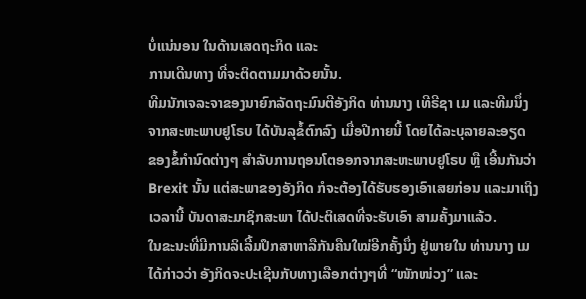ບໍ່ແນ່ນອນ ໃນດ້ານເສດຖະກິດ ແລະ
ການເດີນທາງ ທີ່ຈະຕິດຕາມມາດ້ວຍນັ້ນ.
ທີມນັກເຈລະຈາຂອງນາຍົກລັດຖະມົນຕີອັງກິດ ທ່ານນາງ ເທີຣີຊາ ເມ ແລະທີມນຶ່ງ
ຈາກສະຫະພາບຢູໂຣບ ໄດ້ບັນລຸຂໍ້ຕົກລົງ ເມື່ອປີກາຍນີ້ ໂດຍໄດ້ລະບຸລາຍລະອຽດ
ຂອງຂໍ້ກຳນົດຕ່າງໆ ສຳລັບການຖອນໂຕອອກຈາກສະຫະພາບຢູໂຣບ ຫຼື ເອີ້ນກັນວ່າ
Brexit ນັ້ນ ແຕ່ສະພາຂອງອັງກິດ ກໍຈະຕ້ອງໄດ້ຮັບຮອງເອົາເສຍກ່ອນ ແລະມາເຖິງ
ເວລານີ້ ບັນດາສະມາຊິກສະພາ ໄດ້ປະຕິເສດທີ່ຈະຮັບເອົາ ສາມຄັ້ງມາແລ້ວ.
ໃນຂະນະທີ່ມີການລິເລີ້ມປຶກສາຫາລືກັນຄືນໃໝ່ອີກຄັ້ງນຶ່ງ ຢູ່ພາຍໃນ ທ່ານນາງ ເມ
ໄດ້ກ່າວວ່າ ອັງກິດຈະປະເຊີນກັບທາງເລືອກຕ່າງໆທີ່ “ໜັກໜ່ວງ” ແລະ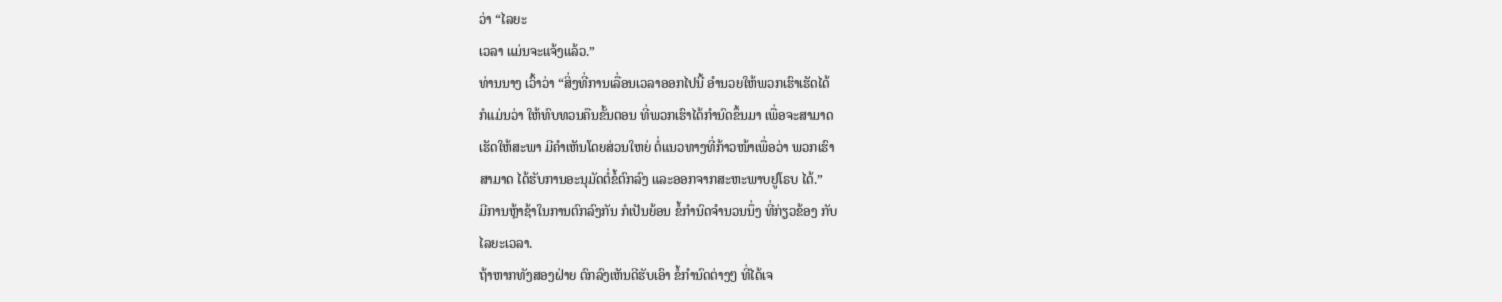ວ່າ “ໄລຍະ
ເວລາ ແມ່ນຈະແຈ້ງແລ້ວ.”
ທ່ານນາງ ເວົ້າວ່າ “ສິ່ງທີ່ການເລື່ອນເວລາອອກໄປນີ້ ອຳນວຍໃຫ້ພວກເຮົາເຮັດໄດ້
ກໍແມ່ນວ່າ ໃຫ້ທົບທວນຄືນຂັ້ນຕອນ ທີ່ພວກເຮົາໄດ້ກຳນົດຂຶ້ນມາ ເພື່ອຈະສາມາດ
ເຮັດໃຫ້ສະພາ ມີຄຳເຫັນໂດຍສ່ວນໃຫຍ່ ຕໍ່ແນວທາງທີ່ກ້າວໜ້າເພື່ອວ່າ ພວກເຮົາ
ສາມາດ ໄດ້ຮັບການອະນຸມັດຕໍ່ຂໍ້ຕົກລົງ ແລະອອກຈາກສະຫະພາບຢູໂຣບ ໄດ້.”
ມີການຫຼ້າຊ້າໃນການຕົກລົງກັນ ກໍເປັນຍ້ອນ ຂໍ້ກຳນົດຈຳນວນນຶ່ງ ທີ່ກ່ຽວຂ້ອງ ກັບ
ໄລຍະເວລາ.
ຖ້າຫາກທັງສອງຝ່າຍ ຕົກລົງເຫັນດີຮັບເອົາ ຂໍ້ກຳນົດຕ່າງໆ ທີ່ໄດ້ເຈ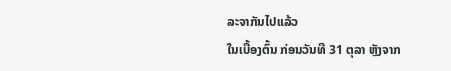ລະຈາກັນໄປແລ້ວ
ໃນເບື້ອງຕົ້ນ ກ່ອນວັນທີ 31 ຕຸລາ ຫຼັງຈາກ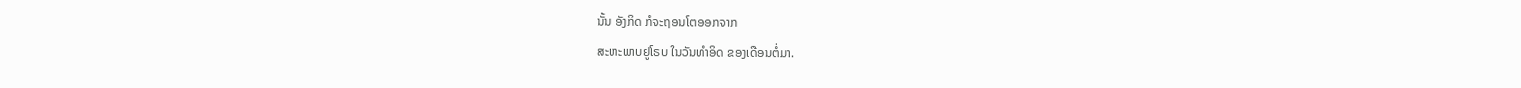ນັ້ນ ອັງກິດ ກໍຈະຖອນໂຕອອກຈາກ
ສະຫະພາບຢູໂຣບ ໃນວັນທຳອິດ ຂອງເດືອນຕໍ່ມາ.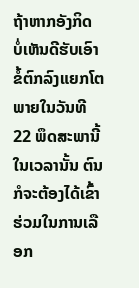ຖ້າຫາກອັງກິດ ບໍ່ເຫັນດີຮັບເອົາ ຂໍ້ຕົກລົງແຍກໂຕ ພາຍໃນວັນທີ 22 ພຶດສະພານີ້
ໃນເວລານັ້ນ ຕົນກໍຈະຕ້ອງໄດ້ເຂົ້າຮ່ວມໃນການເລືອກ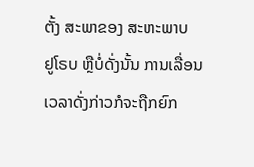ຕັ້ງ ສະພາຂອງ ສະຫະພາບ
ຢູໂຣບ ຫຼືບໍ່ດັ່ງນັ້ນ ການເລື່ອນເວລາດັ່ງກ່າວກໍຈະຖືກຍົກ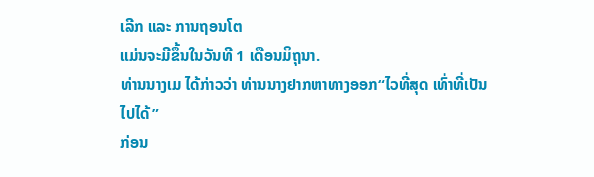ເລີກ ແລະ ການຖອນໂຕ
ແມ່ນຈະມີຂຶ້ນໃນວັນທີ 1 ເດືອນມິຖຸນາ.
ທ່ານນາງເມ ໄດ້ກ່າວວ່າ ທ່ານນາງຢາກຫາທາງອອກ“ໄວທີ່ສຸດ ເທົ່າທີ່ເປັນໄປໄດ້”
ກ່ອນ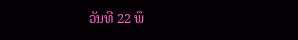ວັນທີ 22 ພຶ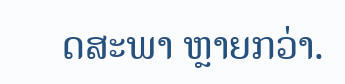ດສະພາ ຫຼາຍກວ່າ.